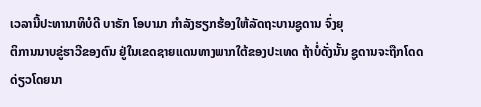ເວລານີ້ປະທານາທິບໍດີ ບາຣັກ ໂອບາມາ ກໍາລັງຮຽກຮ້ອງໃຫ້ລັດຖະບານຊູດານ ຈົ່ງຍຸ
ຕິການນາບຂູ່ຮາວີຂອງຕົນ ຢູ່ໃນເຂດຊາຍແດນທາງພາກໃຕ້ຂອງປະເທດ ຖ້າບໍ່ດັ່ງນັ້ນ ຊູດານຈະຖືກໂດດດ່ຽວໂດຍນາ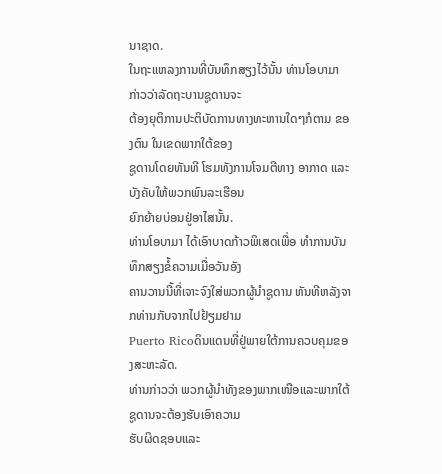ນາຊາດ.
ໃນຖະແຫລງການທີ່ບັນທຶກສຽງໄວ້ນັ້ນ ທ່ານໂອບາມາ ກ່າວວ່າລັດຖະບານຊູດານຈະ
ຕ້ອງຍຸຕິການປະຕິບັດການທາງທະຫານໃດໆກໍຕາມ ຂອງຕົນ ໃນເຂດພາກໃຕ້ຂອງ
ຊູດານໂດຍທັນທີ ໂຮມທັງການໂຈມຕີທາງ ອາກາດ ແລະບັງຄັບໃຫ້ພວກພົນລະເຮືອນ
ຍົກຍ້າຍບ່ອນຢູ່ອາໄສນັ້ນ.
ທ່ານໂອບາມາ ໄດ້ເອົາບາດກ້າວພິເສດເພື່ອ ທໍາການບັນທຶກສຽງຂໍ້ຄວາມເມື່ອວັນອັງ
ຄານວານນີ້ທີ່ເຈາະຈົງໃສ່ພວກຜູ້ນໍາຊູດານ ທັນທີຫລັງຈາກທ່ານກັບຈາກໄປຢ້ຽມຢາມ
Puerto Ricoດິນແດນທີ່ຢູ່ພາຍໃຕ້ການຄວບຄຸມຂອງສະຫະລັດ.
ທ່ານກ່າວວ່າ ພວກຜູ້ນຳທັງຂອງພາກເໜືອແລະພາກໃຕ້ຊູດານຈະຕ້ອງຮັບເອົາຄວາມ
ຮັບຜິດຊອບແລະ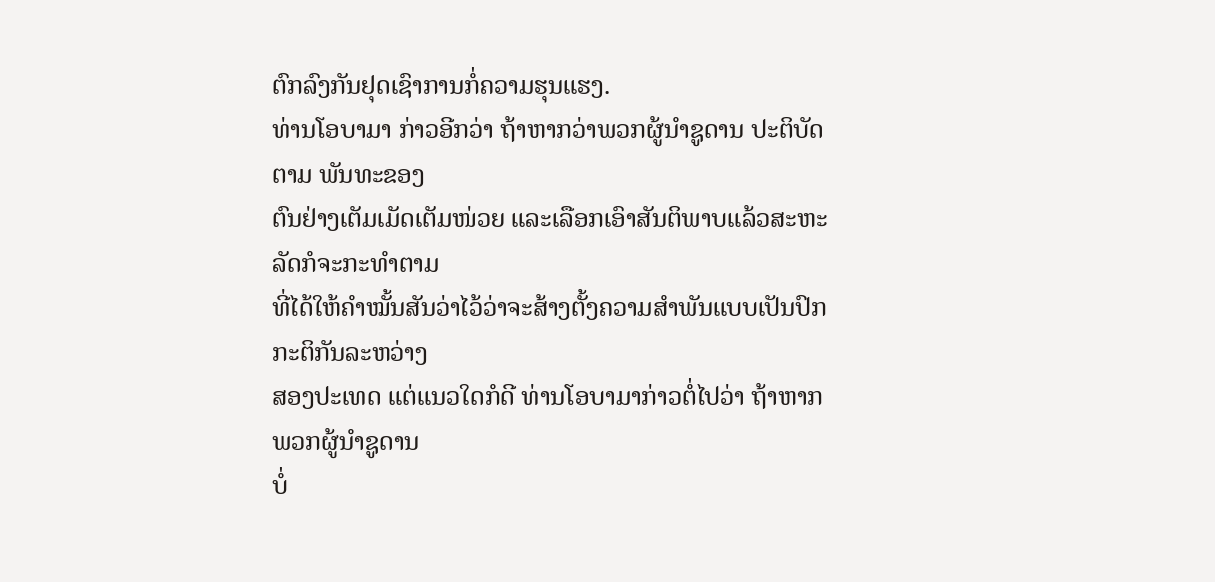ຕົກລົງກັນຢຸດເຊົາການກໍ່ຄວາມຮຸນແຮງ.
ທ່ານໂອບາມາ ກ່າວອີກວ່າ ຖ້າຫາກວ່າພວກຜູ້ນໍາຊູດານ ປະຕິບັດຕາມ ພັນທະຂອງ
ຕົນຢ່າງເຕັມເມັດເຕັມໜ່ວຍ ແລະເລືອກເອົາສັນຕິພາບແລ້ວສະຫະລັດກໍຈະກະທໍາຕາມ
ທີ່ໄດ້ໃຫ້ຄໍາໝັ້ນສັນວ່າໄວ້ວ່າຈະສ້າງຕັ້ງຄວາມສໍາພັນແບບເປັນປົກກະຕິກັນລະຫວ່າງ
ສອງປະເທດ ແຕ່ແນວໃດກໍດີ ທ່ານໂອບາມາກ່າວຕໍ່ໄປວ່າ ຖ້າຫາກພວກຜູ້ນໍາຊູດານ
ບໍ່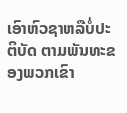ເອົາຫົວຊາຫລືບໍ່ປະຕິບັດ ຕາມພັນທະຂອງພວກເຂົາ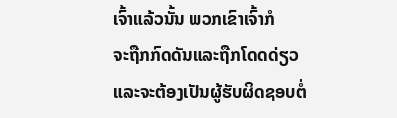ເຈົ້າແລ້ວນັ້ນ ພວກເຂົາເຈົ້າກໍ
ຈະຖືກກົດດັນແລະຖືກໂດດດ່ຽວແລະຈະຕ້ອງເປັນຜູ້ຮັບຜິດຊອບຕໍ່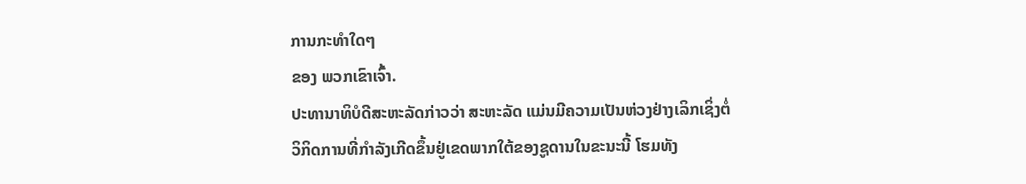ການກະທໍາໃດໆ
ຂອງ ພວກເຂົາເຈົ້າ.
ປະທານາທິບໍດີສະຫະລັດກ່າວວ່າ ສະຫະລັດ ແມ່ນມີຄວາມເປັນຫ່ວງຢ່າງເລິກເຊິ່ງຕໍ່
ວິກິດການທີ່ກໍາລັງເກີດຂຶ້ນຢູ່ເຂດພາກໃຕ້ຂອງຊູດານໃນຂະນະນີ້ ໂຮມທັງ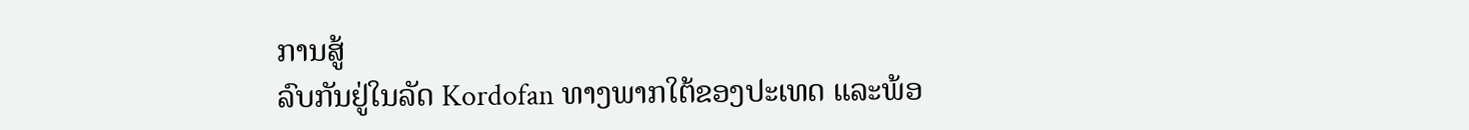ການສູ້
ລົບກັນຢູ່ໃນລັດ Kordofan ທາງພາກໃຕ້ຂອງປະເທດ ແລະພ້ອ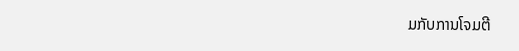ມກັບການໂຈມຕີ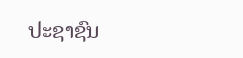ປະຊາຊົນ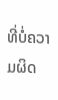ທີ່ບໍ່ຄວາມຜິດ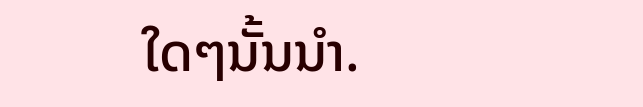ໃດໆນັ້ນນໍາ.